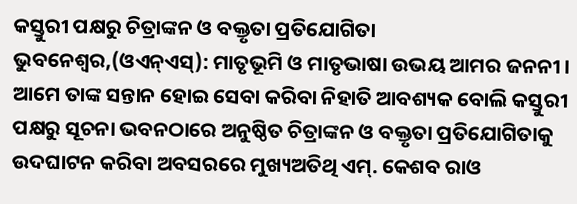କସ୍ତୁରୀ ପକ୍ଷରୁ ଚିତ୍ରାଙ୍କନ ଓ ବକ୍ତୃତା ପ୍ରତିଯୋଗିତା
ଭୁବନେଶ୍ୱର,(ଓଏନ୍ଏସ୍): ମାତୃଭୂମି ଓ ମାତୃଭାଷା ଉଭୟ ଆମର ଜନନୀ । ଆମେ ତାଙ୍କ ସନ୍ତାନ ହୋଇ ସେବା କରିବା ନିହାତି ଆବଶ୍ୟକ ବୋଲି କସ୍ତୁରୀ ପକ୍ଷରୁ ସୂଚନା ଭବନଠାରେ ଅନୁଷ୍ଠିତ ଚିତ୍ରାଙ୍କନ ଓ ବକ୍ତୃତା ପ୍ରତିଯୋଗିତାକୁ ଉଦଘାଟନ କରିବା ଅବସରରେ ମୁଖ୍ୟଅତିଥି ଏମ୍. କେଶବ ରାଓ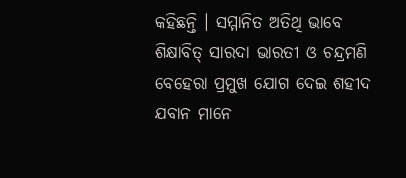କହିଛନ୍ତି । ସମ୍ମାନିତ ଅତିଥି ଭାବେ ଶିକ୍ଷାବିତ୍ ସାରଦା ଭାରତୀ ଓ ଚନ୍ଦ୍ରମଣି ବେହେରା ପ୍ରମୁଖ ଯୋଗ ଦେଇ ଶହୀଦ ଯବାନ ମାନେ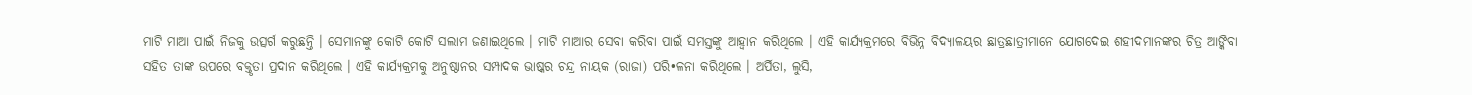ମାଟି ମାଆ ପାଇଁ ନିଜକୁ ଉତ୍ସର୍ଗ କରୁଛନ୍ତି । ସେମାନଙ୍କୁ କୋଟି କୋଟି ସଲାମ ଜଣାଇଥିଲେ । ମାଟି ମାଆର ସେବା କରିବା ପାଇଁ ସମସ୍ତଙ୍କୁ ଆହ୍ୱାନ କରିଥିଲେ । ଏହି କାର୍ଯ୍ୟକ୍ରମରେ ବିଭିନ୍ନ ବିଦ୍ୟାଳୟର ଛାତ୍ରଛାତ୍ରୀମାନେ ଯୋଗଦେଇ ଶହୀଦମାନଙ୍କର ଚିତ୍ର ଆଙ୍କିବା ସହିତ ତାଙ୍କ ଉପରେ ବକ୍ତୃତା ପ୍ରଦାନ କରିଥିଲେ । ଏହି କାର୍ଯ୍ୟକ୍ରମକୁ ଅନୁଷ୍ଠାନର ସମ୍ପାଦକ ଭାଷ୍କର ଚନ୍ଦ୍ର ନାୟକ (ରାଜା) ପରି•ଳନା କରିଥିଲେ । ଅର୍ପିତା, ଲୁସି,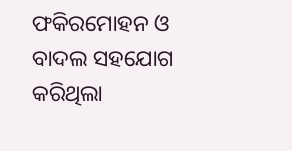ଫକିରମୋହନ ଓ ବାଦଲ ସହଯୋଗ କରିଥିଲା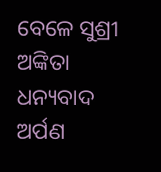ବେଳେ ସୁଶ୍ରୀ ଅଙ୍କିତା ଧନ୍ୟବାଦ ଅର୍ପଣ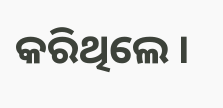କରିଥିଲେ ।